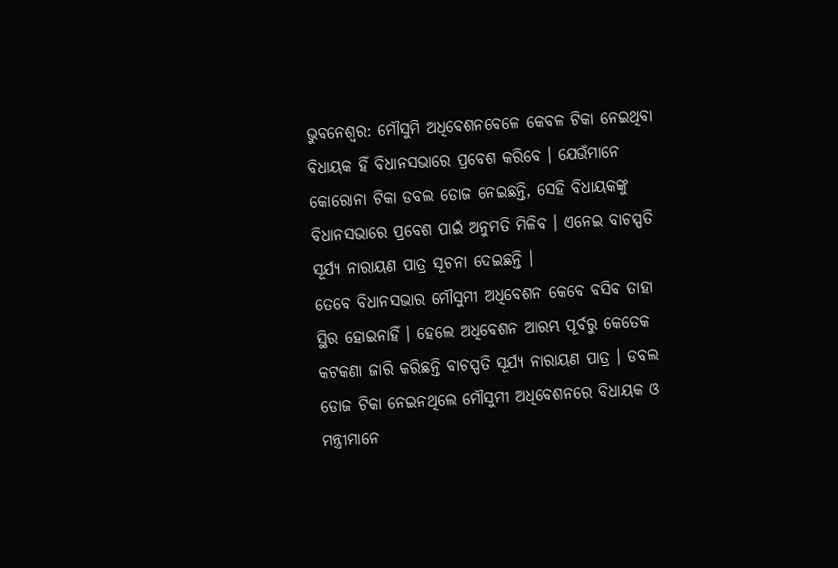ଭୁବନେଶ୍ବର: ମୌସୁମି ଅଧିବେଶନବେଳେ କେବଳ ଟିକା ନେଇଥିବା ବିଧାୟକ ହିଁ ବିଧାନସଭାରେ ପ୍ରବେଶ କରିବେ । ଯେଉଁମାନେ କୋରୋନା ଟିକା ଡବଲ ଡୋଜ ନେଇଛନ୍ତି, ସେହି ବିଧାୟକଙ୍କୁ ବିଧାନସଭାରେ ପ୍ରବେଶ ପାଇଁ ଅନୁମତି ମିଳିବ । ଏନେଇ ବାଚସ୍ପତି ସୂର୍ଯ୍ୟ ନାରାୟଣ ପାତ୍ର ସୂଚନା ଦେଇଛନ୍ତି ।
ତେବେ ବିଧାନସଭାର ମୌସୁମୀ ଅଧିବେଶନ କେବେ ବସିବ ତାହା ସ୍ଥିର ହୋଇନାହିଁ । ହେଲେ ଅଧିବେଶନ ଆରମ୍ଭ ପୂର୍ବରୁ କେତେକ କଟକଣା ଜାରି କରିଛନ୍ତି ବାଚସ୍ପତି ସୂର୍ଯ୍ୟ ନାରାୟଣ ପାତ୍ର । ଡବଲ ଡୋଜ ଟିକା ନେଇନଥିଲେ ମୌସୁମୀ ଅଧିବେଶନରେ ବିଧାୟକ ଓ ମନ୍ତ୍ରୀମାନେ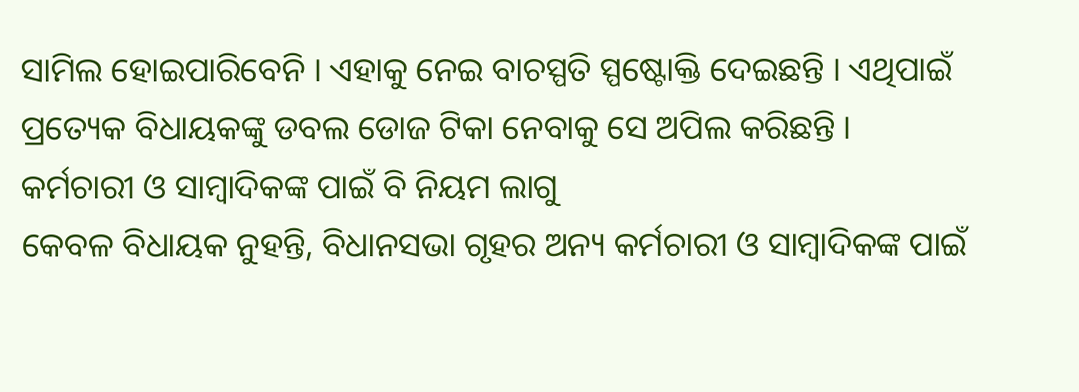ସାମିଲ ହୋଇପାରିବେନି । ଏହାକୁ ନେଇ ବାଚସ୍ପତି ସ୍ପଷ୍ଟୋକ୍ତି ଦେଇଛନ୍ତି । ଏଥିପାଇଁ ପ୍ରତ୍ୟେକ ବିଧାୟକଙ୍କୁ ଡବଲ ଡୋଜ ଟିକା ନେବାକୁ ସେ ଅପିଲ କରିଛନ୍ତି ।
କର୍ମଚାରୀ ଓ ସାମ୍ବାଦିକଙ୍କ ପାଇଁ ବି ନିୟମ ଲାଗୁ
କେବଳ ବିଧାୟକ ନୁହନ୍ତି, ବିଧାନସଭା ଗୃହର ଅନ୍ୟ କର୍ମଚାରୀ ଓ ସାମ୍ବାଦିକଙ୍କ ପାଇଁ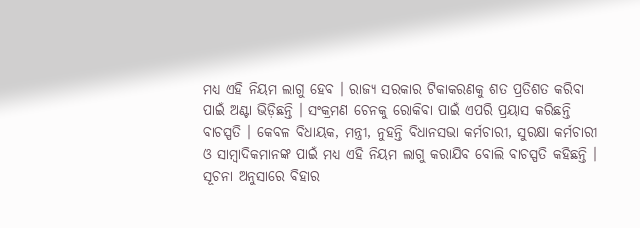ମଧ୍ୟ ଏହି ନିୟମ ଲାଗୁ ହେବ । ରାଜ୍ୟ ସରକାର ଟିକାକରଣକୁ ଶତ ପ୍ରତିଶତ କରିବା ପାଇଁ ଅଣ୍ଟା ଭିଡ଼ିଛନ୍ତି । ସଂକ୍ରମଣ ଚେନକୁ ରୋକିବା ପାଇଁ ଏପରି ପ୍ରୟାସ କରିଛନ୍ତି ବାଚସ୍ପତି । କେବଳ ବିଧାୟକ, ମନ୍ତ୍ରୀ, ନୁହନ୍ତି ବିଧାନସଭା କର୍ମଚାରୀ, ସୁରକ୍ଷା କର୍ମଚାରୀ ଓ ସାମ୍ବାଦିକମାନଙ୍କ ପାଇଁ ମଧ୍ୟ ଏହି ନିୟମ ଲାଗୁ କରାଯିବ ବୋଲି ବାଚସ୍ପତି କହିଛନ୍ତି ।
ସୂଚନା ଅନୁସାରେ ବିହାର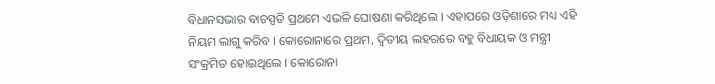ବିଧାନସଭାର ବାଚସ୍ପତି ପ୍ରଥମେ ଏଭଳି ଘୋଷଣା କରିଥିଲେ । ଏହାପରେ ଓଡ଼ିଶାରେ ମଧ୍ୟ ଏହି ନିୟମ ଲାଗୁ କରିବ । କୋରୋନାରେ ପ୍ରଥମ, ଦ୍ବିତୀୟ ଲହରରେ ବହୁ ବିଧାୟକ ଓ ମନ୍ତ୍ରୀ ସଂକ୍ରମିତ ହୋଇଥିଲେ । କୋରୋନା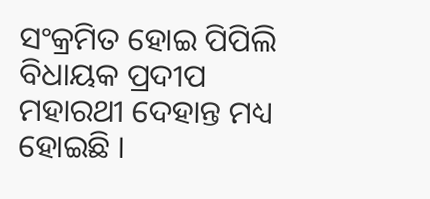ସଂକ୍ରମିତ ହୋଇ ପିପିଲି ବିଧାୟକ ପ୍ରଦୀପ ମହାରଥୀ ଦେହାନ୍ତ ମଧ୍ୟ ହୋଇଛି ।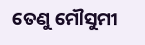ତେଣୁ ମୌସୁମୀ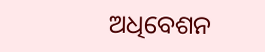ଅଧିବେଶନ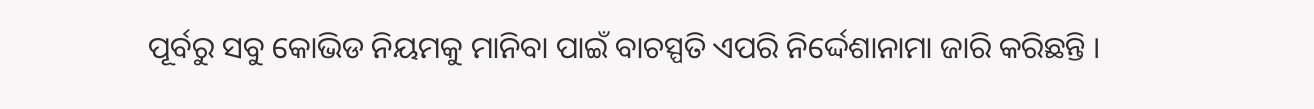ପୂର୍ବରୁ ସବୁ କୋଭିଡ ନିୟମକୁ ମାନିବା ପାଇଁ ବାଚସ୍ପତି ଏପରି ନିର୍ଦ୍ଦେଶାନାମା ଜାରି କରିଛନ୍ତି ।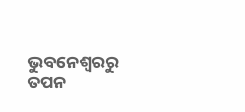ଭୁବନେଶ୍ବରରୁ ତପନ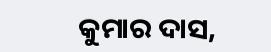କୁମାର ଦାସ,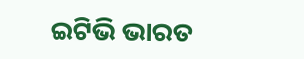ଇଟିଭି ଭାରତ